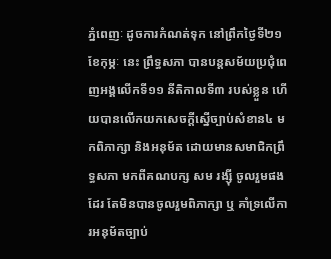ភ្នំពេញៈ ដូចការកំណត់ទុក នៅព្រឹកថ្ងៃទី២១ ខែកុម្ភៈ នេះ ព្រឹទ្ធសភា បានបន្តសម័យប្រជុំពេញអង្គលើកទី១១ នីតិកាលទី៣ របស់ខ្លួន ហើយបានលើកយកសេចក្តីស្នើច្បាប់សំខាន៤ មកពិភាក្សា និងអនុម័ត ដោយមានសមាជិកព្រឹទ្ធសភា មកពីគណបក្ស សម រង្ស៊ី ចូលរួមផងដែរ តែមិនបានចូលរួមពិភាក្សា ឬ គាំទ្រលើការអនុម័តច្បាប់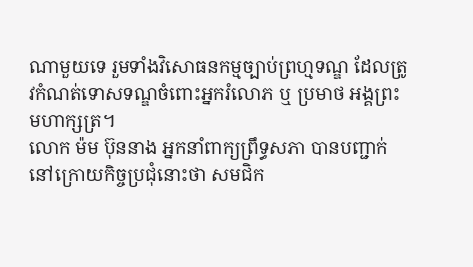ណាមួយទេ រួមទាំងវិសោធនកម្មច្បាប់ព្រហ្មទណ្ឌ ដែលត្រូវកំណត់ទោសទណ្ឌចំពោះអ្នករំលោភ ឬ ប្រមាថ អង្គព្រះមហាក្សត្រ។
លោក ម៉ម ប៊ុននាង អ្នកនាំពាក្យព្រឹទ្ធសភា បានបញ្ជាក់នៅក្រោយកិច្ចប្រជុំនោះថា សមជិក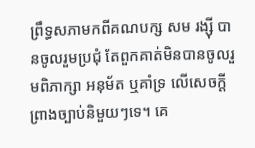ព្រឹទ្ធសភាមកពីគណបក្ស សម រង្ស៊ី បានចូលរួមប្រជុំ តែពួកគាត់មិនបានចូលរួមពិភាក្សា អនុម័ត ឬគាំទ្រ លើសេចក្តីព្រាងច្បាប់និមួយៗទេ។ គេ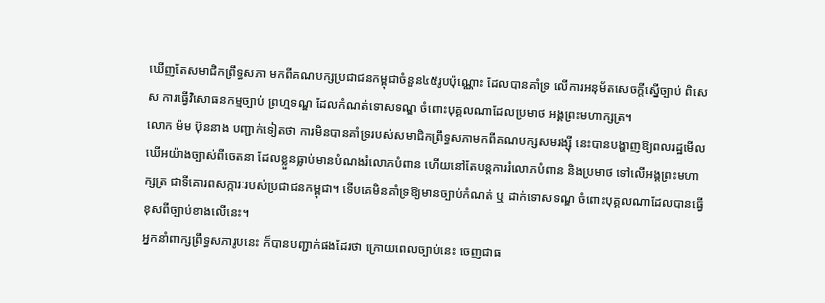ឃើញតែសមាជិកព្រឹទ្ធសភា មកពីគណបក្សប្រជាជនកម្ពុជាចំនួន៤៥រូបប៉ុណ្ណោះ ដែលបានគាំទ្រ លើការអនុម័តសេចក្តីស្នើច្បាប់ ពិសេស ការធ្វើវិសោធនកម្មច្បាប់ ព្រហ្មទណ្ឌ ដែលកំណត់ទោសទណ្ឌ ចំពោះបុគ្គលណាដែលប្រមាថ អង្គព្រះមហាក្សត្រ។
លោក ម៉ម ប៊ុននាង បញ្ជាក់ទៀតថា ការមិនបានគាំទ្ររបស់សមាជិកព្រឹទ្ធសភាមកពីគណបក្សសមរង្ស៊ី នេះបានបង្ហាញឱ្យពលរដ្ឋមើលឃើអយ៉ាងច្បាស់ពីចេតនា ដែលខ្លួនធ្លាប់មានបំណងរំលោភបំពាន ហើយនៅតែបន្តការរំលោភបំពាន និងប្រមាថ ទៅលើអង្គព្រះមហាក្សត្រ ជាទីគោរពសក្ការៈរបស់ប្រជាជនកម្ពុជា។ ទើបគេមិនគាំទ្រឱ្យមានច្បាប់កំណត់ ឬ ដាក់ទោសទណ្ឌ ចំពោះបុគ្គលណាដែលបានធ្វើខុសពីច្បាប់ខាងលើនេះ។
អ្នកនាំពាក្សព្រឹទ្ធសភារូបនេះ ក៏បានបញ្ជាក់ផងដែរថា ក្រោយពេលច្បាប់នេះ ចេញជាធ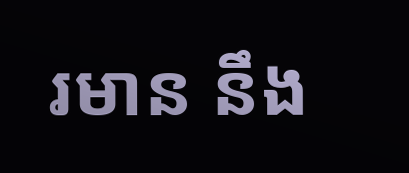រមាន នឹង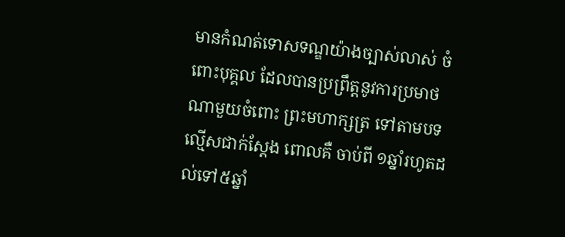មានកំណត់ទោសទណ្ឌយ៉ាងច្បាស់លាស់ ចំពោះបុគ្គល ដែលបានប្រព្រឹត្តនូវការប្រមាថណាមួយចំពោះ ព្រះមហាក្សត្រ ទៅតាមបទល្មើសជាក់ស្តែង ពោលគឺ ចាប់ពី ១ឆ្នាំរហូតដល់ទៅ៥ឆ្នាំ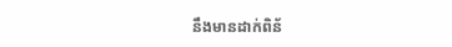នឹងមានដាក់ពិន័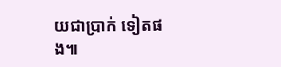យជាប្រាក់ ទៀតផង៕